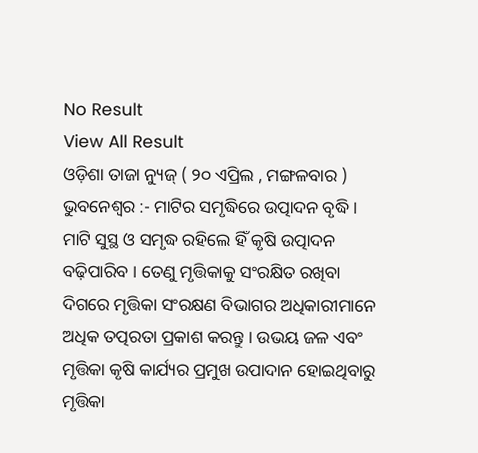No Result
View All Result
ଓଡ଼ିଶା ତାଜା ନ୍ୟୁଜ୍ ( ୨୦ ଏପ୍ରିଲ , ମଙ୍ଗଳବାର ) ଭୁବନେଶ୍ୱର :- ମାଟିର ସମୃଦ୍ଧିରେ ଉତ୍ପାଦନ ବୃଦ୍ଧି । ମାଟି ସୁସ୍ଥ ଓ ସମୃଦ୍ଧ ରହିଲେ ହିଁ କୃଷି ଉତ୍ପାଦନ ବଢ଼ିପାରିବ । ତେଣୁ ମୃତ୍ତିକାକୁ ସଂରକ୍ଷିତ ରଖିବା ଦିଗରେ ମୃତ୍ତିକା ସଂରକ୍ଷଣ ବିଭାଗର ଅଧିକାରୀମାନେ ଅଧିକ ତତ୍ପରତା ପ୍ରକାଶ କରନ୍ତୁ । ଉଭୟ ଜଳ ଏବଂ ମୃତ୍ତିକା କୃଷି କାର୍ଯ୍ୟର ପ୍ରମୁଖ ଉପାଦାନ ହୋଇଥିବାରୁ ମୃତ୍ତିକା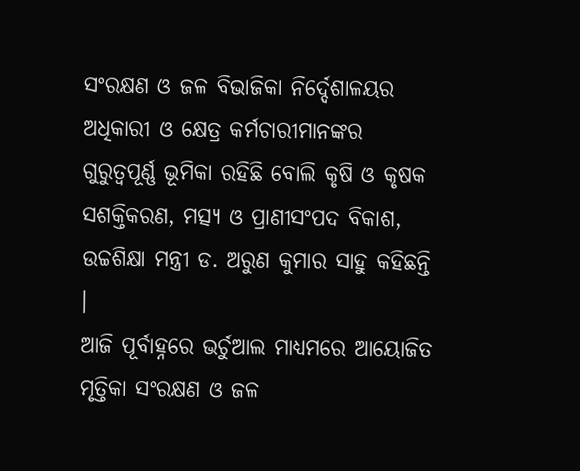ସଂରକ୍ଷଣ ଓ ଜଳ ବିଭାଜିକା ନିର୍ଦ୍ଦେଶାଳୟର ଅଧିକାରୀ ଓ କ୍ଷେତ୍ର କର୍ମଚାରୀମାନଙ୍କର ଗୁରୁତ୍ୱପୂର୍ଣ୍ଣ ଭୂମିକା ରହିଛି ବୋଲି କୃଷି ଓ କୃଷକ ସଶକ୍ତିକରଣ, ମତ୍ସ୍ୟ ଓ ପ୍ରାଣୀସଂପଦ ବିକାଶ, ଉଚ୍ଚଶିକ୍ଷା ମନ୍ତ୍ରୀ ଡ. ଅରୁଣ କୁମାର ସାହୁ କହିଛନ୍ତି ।
ଆଜି ପୂର୍ବାହ୍ନରେ ଭର୍ଚୁଆଲ ମାଧ୍ୟମରେ ଆୟୋଜିତ ମୃତ୍ତିକା ସଂରକ୍ଷଣ ଓ ଜଳ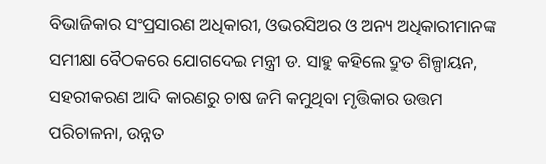ବିଭାଜିକାର ସଂପ୍ରସାରଣ ଅଧିକାରୀ, ଓଭରସିଅର ଓ ଅନ୍ୟ ଅଧିକାରୀମାନଙ୍କ ସମୀକ୍ଷା ବୈଠକରେ ଯୋଗଦେଇ ମନ୍ତ୍ରୀ ଡ. ସାହୁ କହିଲେ ଦ୍ରୁତ ଶିଳ୍ପାୟନ, ସହରୀକରଣ ଆଦି କାରଣରୁ ଚାଷ ଜମି କମୁଥିବା ମୃତ୍ତିକାର ଉତ୍ତମ ପରିଚାଳନା, ଉନ୍ନତ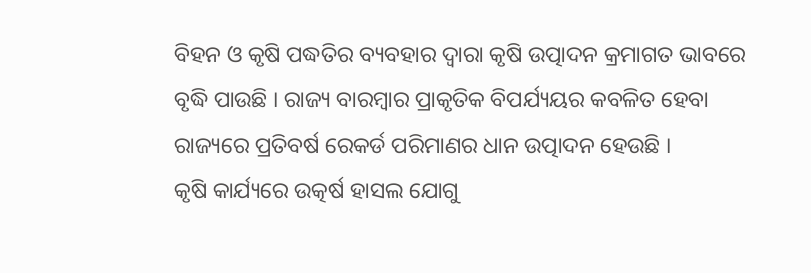ବିହନ ଓ କୃଷି ପଦ୍ଧତିର ବ୍ୟବହାର ଦ୍ୱାରା କୃଷି ଉତ୍ପାଦନ କ୍ରମାଗତ ଭାବରେ ବୃଦ୍ଧି ପାଉଛି । ରାଜ୍ୟ ବାରମ୍ବାର ପ୍ରାକୃତିକ ବିପର୍ଯ୍ୟୟର କବଳିତ ହେବା ରାଜ୍ୟରେ ପ୍ରତିବର୍ଷ ରେକର୍ଡ ପରିମାଣର ଧାନ ଉତ୍ପାଦନ ହେଉଛି ।
କୃଷି କାର୍ଯ୍ୟରେ ଉତ୍କର୍ଷ ହାସଲ ଯୋଗୁ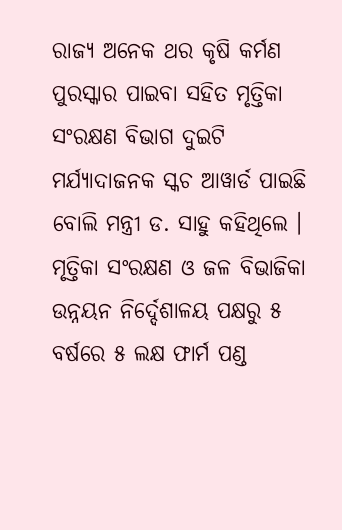ରାଜ୍ୟ ଅନେକ ଥର କୃଷି କର୍ମଣ ପୁରସ୍କାର ପାଇବା ସହିତ ମୃତ୍ତିକା ସଂରକ୍ଷଣ ବିଭାଗ ଦୁଇଟି ମର୍ଯ୍ୟାଦାଜନକ ସ୍କଚ ଆୱାର୍ଡ ପାଇଛି ବୋଲି ମନ୍ତ୍ରୀ ଡ. ସାହୁ କହିଥିଲେ । ମୃତ୍ତିକା ସଂରକ୍ଷଣ ଓ ଜଳ ବିଭାଜିକା ଉନ୍ନୟନ ନିର୍ଦ୍ଦେଶାଳୟ ପକ୍ଷରୁ ୫ ବର୍ଷରେ ୫ ଲକ୍ଷ ଫାର୍ମ ପଣ୍ଡ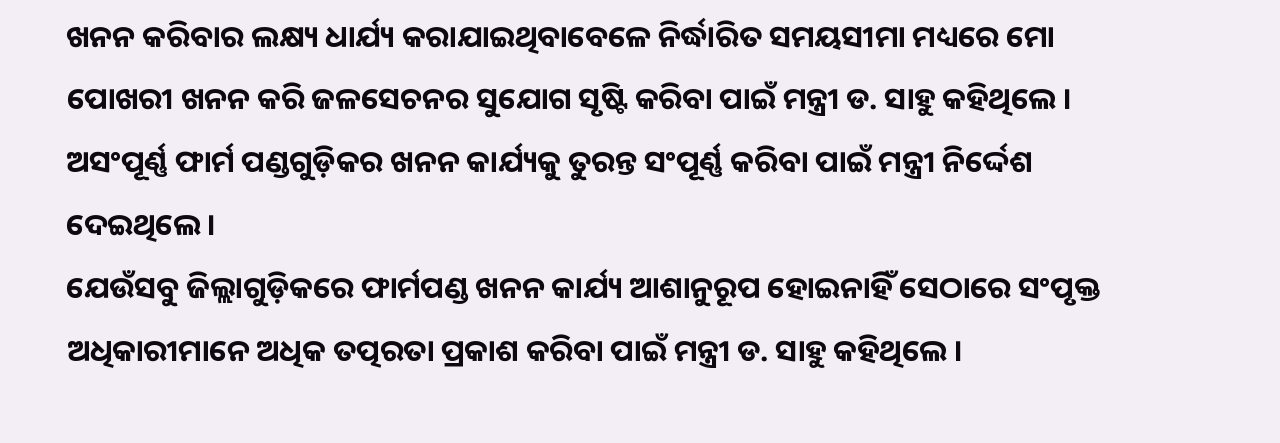ଖନନ କରିବାର ଲକ୍ଷ୍ୟ ଧାର୍ଯ୍ୟ କରାଯାଇଥିବାବେଳେ ନିର୍ଦ୍ଧାରିତ ସମୟସୀମା ମଧ୍ୟରେ ମୋ ପୋଖରୀ ଖନନ କରି ଜଳସେଚନର ସୁଯୋଗ ସୃଷ୍ଟି କରିବା ପାଇଁ ମନ୍ତ୍ରୀ ଡ. ସାହୁ କହିଥିଲେ । ଅସଂପୂର୍ଣ୍ଣ ଫାର୍ମ ପଣ୍ଡଗୁଡ଼ିକର ଖନନ କାର୍ଯ୍ୟକୁ ତୁରନ୍ତ ସଂପୂର୍ଣ୍ଣ କରିବା ପାଇଁ ମନ୍ତ୍ରୀ ନିର୍ଦ୍ଦେଶ ଦେଇଥିଲେ ।
ଯେଉଁସବୁ ଜିଲ୍ଲାଗୁଡ଼ିକରେ ଫାର୍ମପଣ୍ଡ ଖନନ କାର୍ଯ୍ୟ ଆଶାନୁରୂପ ହୋଇନାହିଁ ସେଠାରେ ସଂପୃକ୍ତ ଅଧିକାରୀମାନେ ଅଧିକ ତତ୍ପରତା ପ୍ରକାଶ କରିବା ପାଇଁ ମନ୍ତ୍ରୀ ଡ. ସାହୁ କହିଥିଲେ ।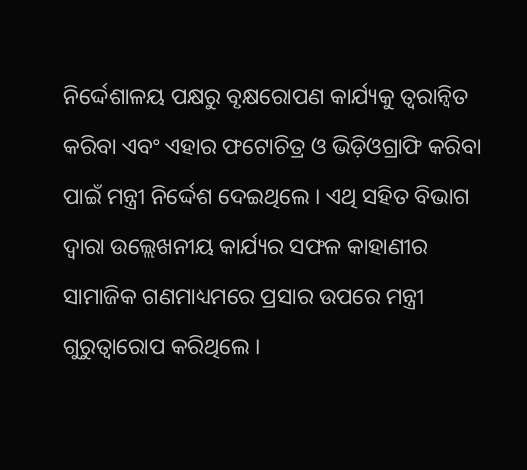ନିର୍ଦ୍ଦେଶାଳୟ ପକ୍ଷରୁ ବୃକ୍ଷରୋପଣ କାର୍ଯ୍ୟକୁ ତ୍ୱରାନ୍ୱିତ କରିବା ଏବଂ ଏହାର ଫଟୋଚିତ୍ର ଓ ଭିଡ଼ିଓଗ୍ରାଫି କରିବା ପାଇଁ ମନ୍ତ୍ରୀ ନିର୍ଦ୍ଦେଶ ଦେଇଥିଲେ । ଏଥି ସହିତ ବିଭାଗ ଦ୍ୱାରା ଉଲ୍ଲେଖନୀୟ କାର୍ଯ୍ୟର ସଫଳ କାହାଣୀର ସାମାଜିକ ଗଣମାଧ୍ୟମରେ ପ୍ରସାର ଉପରେ ମନ୍ତ୍ରୀ ଗୁରୁତ୍ୱାରୋପ କରିଥିଲେ ।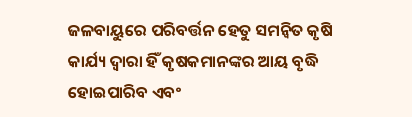ଜଳବାୟୁରେ ପରିବର୍ତ୍ତନ ହେତୁ ସମନ୍ୱିତ କୃଷି କାର୍ଯ୍ୟ ଦ୍ୱାରା ହିଁ କୃଷକମାନଙ୍କର ଆୟ ବୃଦ୍ଧି ହୋଇପାରିବ ଏବଂ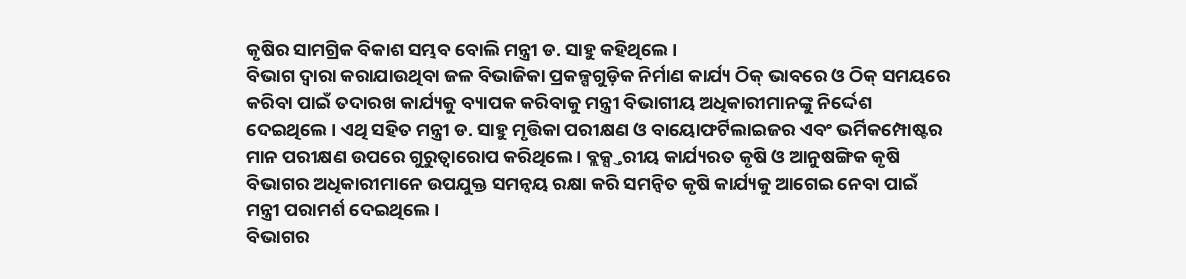କୃଷିର ସାମଗ୍ରିକ ବିକାଶ ସମ୍ଭବ ବୋଲି ମନ୍ତ୍ରୀ ଡ. ସାହୁ କହିଥିଲେ ।
ବିଭାଗ ଦ୍ୱାରା କରାଯାଉଥିବା ଜଳ ବିଭାଜିକା ପ୍ରକଳ୍ପଗୁଡ଼ିକ ନିର୍ମାଣ କାର୍ଯ୍ୟ ଠିକ୍ ଭାବରେ ଓ ଠିକ୍ ସମୟରେ କରିବା ପାଇଁ ତଦାରଖ କାର୍ଯ୍ୟକୁ ବ୍ୟାପକ କରିବାକୁ ମନ୍ତ୍ରୀ ବିଭାଗୀୟ ଅଧିକାରୀମାନଙ୍କୁ ନିର୍ଦ୍ଦେଶ ଦେଇଥିଲେ । ଏଥି ସହିତ ମନ୍ତ୍ରୀ ଡ. ସାହୁ ମୃତ୍ତିକା ପରୀକ୍ଷଣ ଓ ବାୟୋଫର୍ଟିଲାଇଜର ଏବଂ ଭର୍ମିକମ୍ପୋଷ୍ଟର ମାନ ପରୀକ୍ଷଣ ଉପରେ ଗୁରୁତ୍ୱାରୋପ କରିଥିଲେ । ବ୍ଲକ୍ସ୍ତରୀୟ କାର୍ଯ୍ୟରତ କୃଷି ଓ ଆନୁଷଙ୍ଗିକ କୃଷି ବିଭାଗର ଅଧିକାରୀମାନେ ଉପଯୁକ୍ତ ସମନ୍ୱୟ ରକ୍ଷା କରି ସମନ୍ୱିତ କୃଷି କାର୍ଯ୍ୟକୁ ଆଗେଇ ନେବା ପାଇଁ ମନ୍ତ୍ରୀ ପରାମର୍ଶ ଦେଇଥିଲେ ।
ବିଭାଗର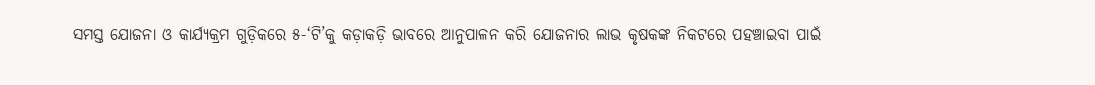ସମସ୍ତ ଯୋଜନା ଓ କାର୍ଯ୍ୟକ୍ରମ ଗୁଡ଼ିକରେ ୫-‘ଟି’କୁ କଡ଼ାକଡ଼ି ଭାବରେ ଆନୁପାଳନ କରି ଯୋଜନାର ଲାଭ କୃଷକଙ୍କ ନିକଟରେ ପହଞ୍ଚାଇବା ପାଇଁ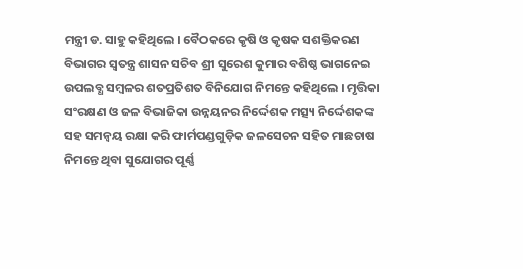ମନ୍ତ୍ରୀ ଡ. ସାହୁ କହିଥିଲେ । ବୈଠକରେ କୃଷି ଓ କୃଷକ ସଶକ୍ତିକରଣ ବିଭାଗର ସ୍ୱତନ୍ତ୍ର ଶାସନ ସଚିବ ଶ୍ରୀ ସୁରେଶ କୁମାର ବଶିଷ୍ଠ ଭାଗନେଇ ଉପଲବ୍ଧ ସମ୍ବଳର ଶତପ୍ରତିଶତ ବିନିଯୋଗ ନିମନ୍ତେ କହିଥିଲେ । ମୃତ୍ତିକା ସଂରକ୍ଷଣ ଓ ଜଳ ବିଭାଜିକା ଉନ୍ନୟନର ନିର୍ଦ୍ଦେଶକ ମତ୍ସ୍ୟ ନିର୍ଦ୍ଦେଶକଙ୍କ ସହ ସମନ୍ୱୟ ରକ୍ଷା କରି ଫାର୍ମପଣ୍ଡଗୁଡ଼ିକ ଜଳସେଚନ ସହିତ ମାଛଚାଷ ନିମନ୍ତେ ଥିବା ସୁଯୋଗର ପୂର୍ଣ୍ଣ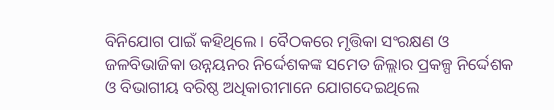ବିନିଯୋଗ ପାଇଁ କହିଥିଲେ । ବୈଠକରେ ମୃତ୍ତିକା ସଂରକ୍ଷଣ ଓ ଜଳବିଭାଜିକା ଉନ୍ନୟନର ନିର୍ଦ୍ଦେଶକଙ୍କ ସମେତ ଜିଲ୍ଲାର ପ୍ରକଳ୍ପ ନିର୍ଦ୍ଦେଶକ ଓ ବିଭାଗୀୟ ବରିଷ୍ଠ ଅଧିକାରୀମାନେ ଯୋଗଦେଇଥିଲେ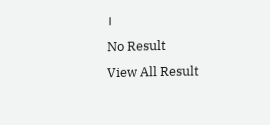।
No Result
View All Result